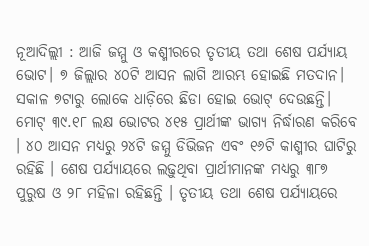ନୂଆଦିଲ୍ଲୀ : ଆଜି ଜମ୍ମୁ ଓ କଶ୍ମୀରରେ ତୃତୀୟ ତଥା ଶେଷ ପର୍ଯ୍ୟାୟ ଭୋଟ। ୭ ଜିଲ୍ଲାର ୪୦ଟି ଆସନ ଲାଗି ଆରମ୍ଭ ହୋଇଛି ମତଦାନ। ସକାଳ ୭ଟାରୁ ଲୋକେ ଧାଡ଼ିରେ ଛିଡା ହୋଇ ଭୋଟ୍ ଦେଉଛନ୍ତି। ମୋଟ୍ ୩୯.୧୮ ଲକ୍ଷ ଭୋଟର ୪୧୫ ପ୍ରାର୍ଥୀଙ୍କ ଭାଗ୍ୟ ନିର୍ଦ୍ଧାରଣ କରିବେ । ୪୦ ଆସନ ମଧ୍ୟରୁ ୨୪ଟି ଜମ୍ମୁ ଡିଭିଜନ ଏବଂ ୧୬ଟି କାଶ୍ମୀର ଘାଟିରୁ ରହିଛି । ଶେଷ ପର୍ଯ୍ୟାୟରେ ଲଢ଼ୁଥିବା ପ୍ରାର୍ଥୀମାନଙ୍କ ମଧ୍ୟରୁ ୩୮୭ ପୁରୁଷ ଓ ୨୮ ମହିଳା ରହିଛନ୍ତି । ତୃତୀୟ ତଥା ଶେଷ ପର୍ଯ୍ୟାୟରେ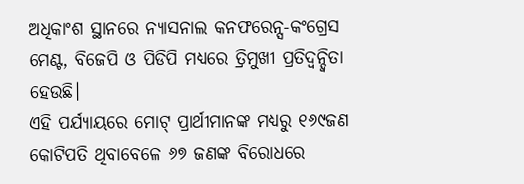ଅଧିକାଂଶ ସ୍ଥାନରେ ନ୍ୟାସନାଲ କନଫରେନ୍ସ-କଂଗ୍ରେସ ମେଣ୍ଟ, ବିଜେପି ଓ ପିଡିପି ମଧ୍ୟରେ ତ୍ରିମୁଖୀ ପ୍ରତିଦ୍ୱନ୍ଦ୍ୱିତା ହେଉଛି।
ଏହି ପର୍ଯ୍ୟାୟରେ ମୋଟ୍ ପ୍ରାର୍ଥୀମାନଙ୍କ ମଧ୍ୟରୁ ୧୬୯ଜଣ କୋଟିପତି ଥିବାବେଳେ ୬୭ ଜଣଙ୍କ ବିରୋଧରେ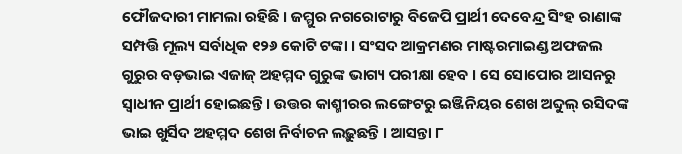ଫୌଜଦାରୀ ମାମଲା ରହିଛି । ଜମ୍ମୁର ନଗରୋଟାରୁ ବିଜେପି ପ୍ରାର୍ଥୀ ଦେବେନ୍ଦ୍ର ସିଂହ ରାଣାଙ୍କ ସମ୍ପତ୍ତି ମୂଲ୍ୟ ସର୍ବାଧିକ ୧୨୬ କୋଟି ଟଙ୍କା । ସଂସଦ ଆକ୍ରମଣର ମାଷ୍ଟରମାଇଣ୍ଡ ଅଫଜଲ ଗୁରୁର ବଡ଼ଭାଇ ଏଜାଜ୍ ଅହମ୍ମଦ ଗୁରୁଙ୍କ ଭାଗ୍ୟ ପରୀକ୍ଷା ହେବ । ସେ ସୋପୋର ଆସନରୁ ସ୍ୱାଧୀନ ପ୍ରାର୍ଥୀ ହୋଇଛନ୍ତି । ଉତ୍ତର କାଶ୍ମୀରର ଲଙ୍ଗେଟରୁ ଇଞ୍ଜିନିୟର ଶେଖ ଅବ୍ଦୁଲ୍ ରସିଦଙ୍କ ଭାଇ ଖୁର୍ସିଦ ଅହମ୍ମଦ ଶେଖ ନିର୍ବାଚନ ଲଢ଼ୁଛନ୍ତି । ଆସନ୍ତା ୮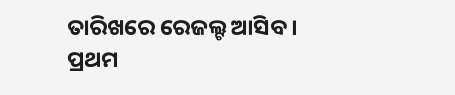ତାରିଖରେ ରେଜଲ୍ଟ ଆସିବ ।
ପ୍ରଥମ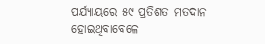ପର୍ଯ୍ୟାୟରେ ୫୯ ପ୍ରତିଶତ ମତଦାନ ହୋଇଥିବାବେଳେ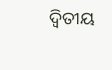ଦ୍ୱିତୀୟ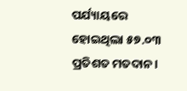ପର୍ଯ୍ୟାୟରେ ହୋଇଥିଲା ୫୭.୦୩ ପ୍ରତିଶତ ମତଦାନ।